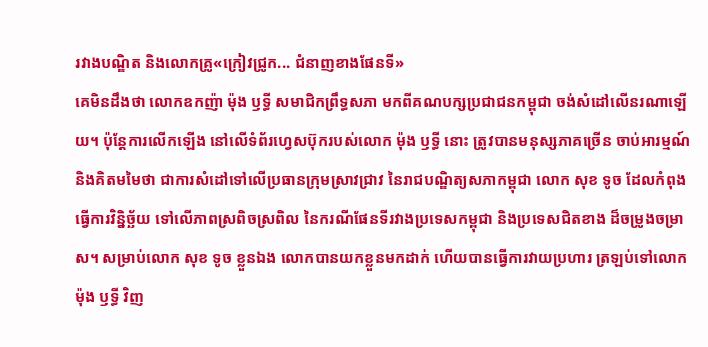រវាងបណ្ឌិត និងលោកគ្រូ«ក្រៀវជ្រូក... ជំនាញខាងផែនទី»
គេមិនដឹងថា លោកឧកញ៉ា ម៉ុង ឫទ្ធី សមាជិកព្រឹទ្ធសភា មកពីគណបក្សប្រជាជនកម្ពុជា ចង់សំដៅលើនរណាឡើយ។ ប៉ុន្តែការលើកឡើង នៅលើទំព័រហ្វេសប៊ុករបស់លោក ម៉ុង ឫទ្ធី នោះ ត្រូវបានមនុស្សភាគច្រើន ចាប់អារម្មណ៍ និងគិតមមៃថា ជាការសំដៅទៅលើប្រធានក្រុមស្រាវជ្រាវ នៃរាជបណ្ឌិត្យសភាកម្ពុជា លោក សុខ ទូច ដែលកំពុងធ្វើការវិន្និច្ឆ័យ ទៅលើភាពស្រពិចស្រពិល នៃករណីផែនទីរវាងប្រទេសកម្ពុជា និងប្រទេសជិតខាង ដ៏ចម្រូងចម្រាស។ សម្រាប់លោក សុខ ទូច ខ្លួនឯង លោកបានយកខ្លួនមកដាក់ ហើយបានធ្វើការវាយប្រហារ ត្រឡប់ទៅលោក ម៉ុង ឫទ្ធី វិញ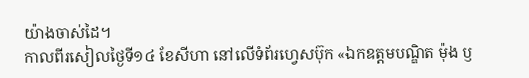យ៉ាងចាស់ដៃ។
កាលពីរសៀលថ្ងៃទី១៤ ខែសីហា នៅលើទំព័រហ្វេសប៊ុក «ឯកឧត្ដមបណ្ឌិត ម៉ុង ឫ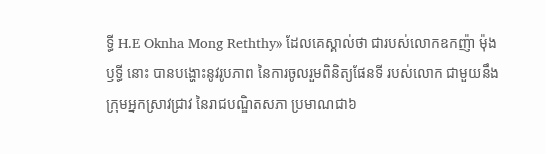ទ្ធី H.E Oknha Mong Reththy» ដែលគេស្គាល់ថា ជារបស់លោកឧកញ៉ា ម៉ុង ឫទ្ធី នោះ បានបង្ហោះនូវរូបភាព នៃការចូលរួមពិនិត្យផែនទី របស់លោក ជាមួយនឹងក្រុមអ្នកស្រាវជ្រាវ នៃរាជបណ្ឌិតសភា ប្រមាណជា៦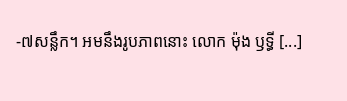-៧សន្លឹក។ អមនឹងរូបភាពនោះ លោក ម៉ុង ឫទ្ធី [...]